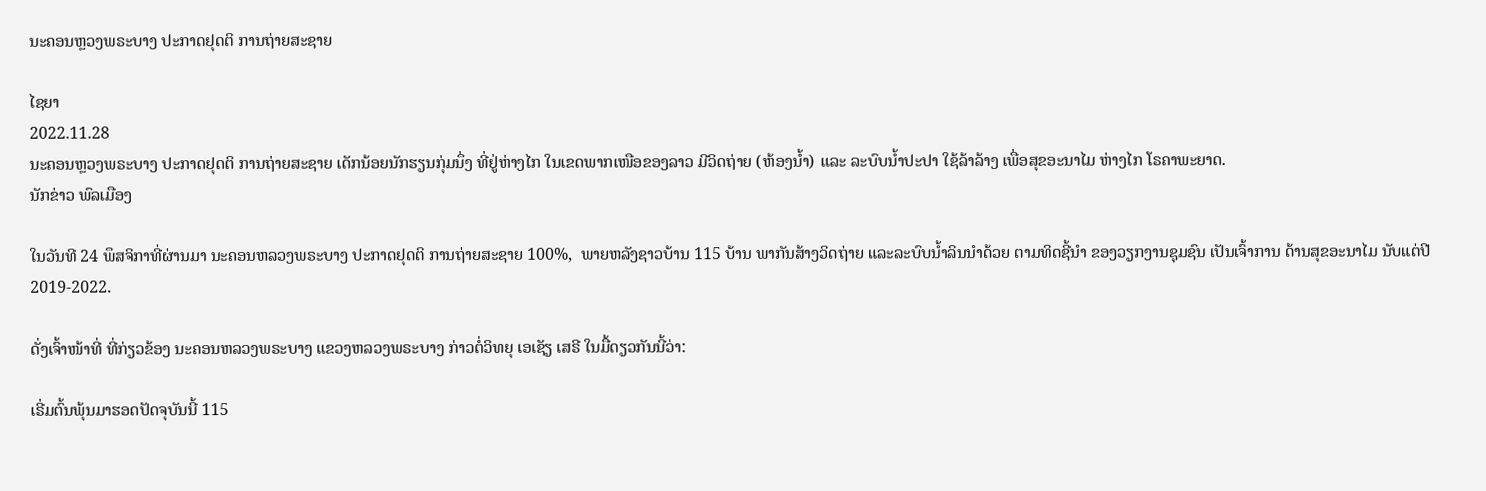ນະຄອນຫຼວງພຣະບາງ ປະກາດຢຸດຕິ ການຖ່າຍສະຊາຍ

ໄຊຍາ
2022.11.28
ນະຄອນຫຼວງພຣະບາງ ປະກາດຢຸດຕິ ການຖ່າຍສະຊາຍ ເດັກນ້ອຍນັກຮຽນກຸ່ມນຶ່ງ ທີ່ຢູ່ຫ່າງໄກ ໃນເຂດພາກເໜືອຂອງລາວ ມີວິດຖ່າຍ (ຫ້ອງນ້ຳ) ແລະ ລະບົບນ້ຳປະປາ ໃຊ້ລ້າລ້າງ ເພື່ອສຸຂອະນາໄມ ຫ່າງໄກ ໂຣຄາພະຍາດ.
ນັກຂ່າວ ພົລເມືອງ

ໃນວັນທີ 24 ພຶສຈິກາທີ່ຜ່ານມາ ນະຄອນຫລວງພຣະບາງ ປະກາດຢຸດຕິ ການຖ່າຍສະຊາຍ 100%,  ພາຍຫລັງຊາວບ້ານ 115 ບ້ານ ພາກັນສ້າງວິດຖ່າຍ ແລະລະບົບນໍ້າລິນນໍາດ້ວຍ ຕາມທິດຊີ້ນຳ ຂອງວຽກງານຊຸມຊົນ ເປັນເຈົ້າການ ດ້ານສຸຂອະນາໄມ ນັບແຕ່ປີ 2019-2022.

ດັ່ງເຈົ້າໜ້າທີ່ ທີ່ກ່ຽວຂ້ອງ ນະຄອນຫລວງພຣະບາງ ແຂວງຫລວງພຣະບາງ ກ່າວຕໍ່ວິທຍຸ ເອເຊັຽ ເສຣີ ໃນມື້ດຽວກັນນີ້ວ່າ:

ເຣີ່ມຕົ້ນພຸ້ນມາຮອດປັດຈຸບັນນີ້ 115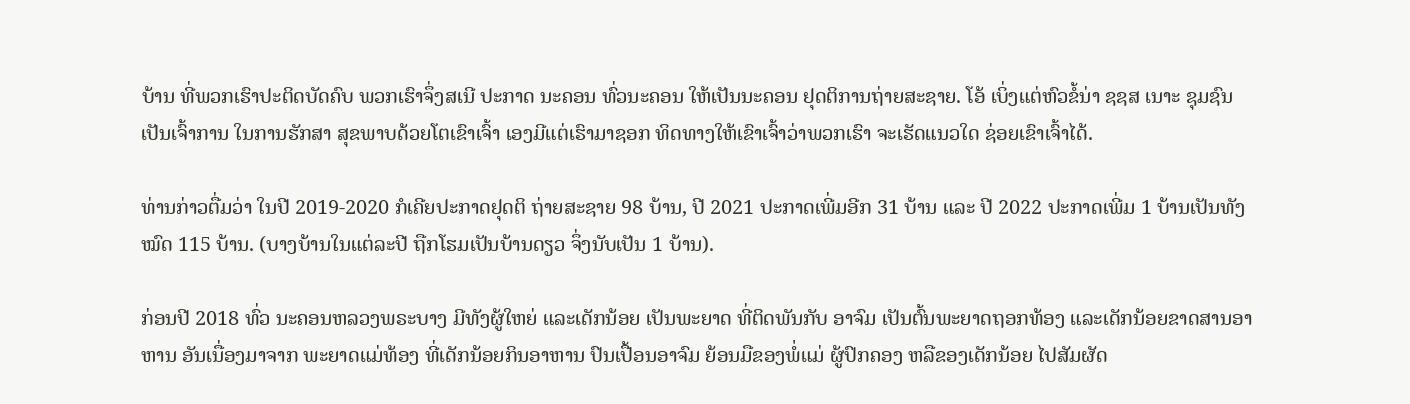ບ້ານ ທີ່ພວກເຮົາປະຕິດບັດຄົບ ພວກເຮົາຈຶ່ງສເນີ ປະກາດ ນະຄອນ ທົ່ວນະຄອນ ໃຫ້ເປັນນະຄອນ ຢຸດຕິການຖ່າຍສະຊາຍ. ໂອ້ ເບິ່ງແຕ່ຫົວຂໍ້ນ່າ ຊຊສ ເນາະ ຊຸມຊົນ ເປັນເຈົ້າການ ໃນການຮັກສາ ສຸຂພາບດ້ວຍໂຕເຂົາເຈົ້າ ເອງມີແຕ່ເຮົາມາຊອກ ທິດທາງໃຫ້ເຂົາເຈົ້າວ່າພວກເຮົາ ຈະເຮັດແນວໃດ ຊ່ອຍເຂົາເຈົ້າໄດ້.

ທ່ານກ່າວຕື່ມວ່າ ໃນປີ 2019-2020 ກໍເຄີຍປະກາດຢຸດຕິ ຖ່າຍສະຊາຍ 98 ບ້ານ, ປີ 2021 ປະກາດເພີ່ມອີກ 31 ບ້ານ ແລະ ປີ 2022 ປະກາດເພີ່ມ 1 ບ້ານເປັນທັງໝົດ 115 ບ້ານ. (ບາງບ້ານໃນແຕ່ລະປີ ຖືກໂຮມເປັນບ້ານດຽວ ຈຶ່ງນັບເປັນ 1 ບ້ານ).

ກ່ອນປີ 2018 ທົ່ວ ນະຄອນຫລວງພຣະບາງ ມີທັງຜູ້ໃຫຍ່ ແລະເດັກນ້ອຍ ເປັນພະຍາດ ທີ່ຕິດພັນກັບ ອາຈົມ ເປັນຕົ້ນພະຍາດຖອກທ້ອງ ແລະເດັກນ້ອຍຂາດສານອາຫານ ອັນເນື່ອງມາຈາກ ພະຍາດແມ່ທ້ອງ ທີ່ເດັກນ້ອຍກິນອາຫານ ປົນເປື້ອນອາຈົມ ຍ້ອນມືຂອງພໍ່ແມ່ ຜູ້ປົກຄອງ ຫລືຂອງເດັກນ້ອຍ ໄປສັມຜັດ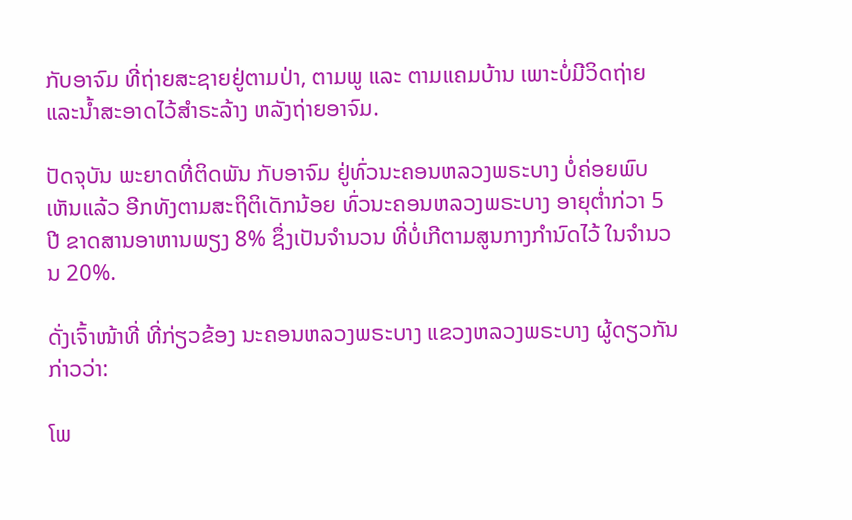ກັບອາຈົມ ທີ່ຖ່າຍສະຊາຍຢູ່ຕາມປ່າ, ຕາມພູ ແລະ ຕາມແຄມບ້ານ ເພາະບໍ່ມີວິດຖ່າຍ ແລະນໍ້າສະອາດໄວ້ສຳຣະລ້າງ ຫລັງຖ່າຍອາຈົມ.

ປັດຈຸບັນ ພະຍາດທີ່ຕິດພັນ ກັບອາຈົມ ຢູ່ທົ່ວນະຄອນຫລວງພຣະບາງ ບໍ່ຄ່ອຍພົບເຫັນແລ້ວ ອີກທັງຕາມສະຖິຕິເດັກນ້ອຍ ທົ່ວນະຄອນຫລວງພຣະບາງ ອາຍຸຕໍ່າກ່ວາ 5 ປີ ຂາດສານອາຫານພຽງ 8% ຊຶ່ງເປັນຈຳນວນ ທີ່ບໍ່ເກີຕາມສູນກາງກຳນົດໄວ້ ໃນຈຳນວນ 20%.

ດັ່ງເຈົ້າໜ້າທີ່ ທີ່ກ່ຽວຂ້ອງ ນະຄອນຫລວງພຣະບາງ ແຂວງຫລວງພຣະບາງ ຜູ້ດຽວກັນກ່າວວ່າ:

ໂພ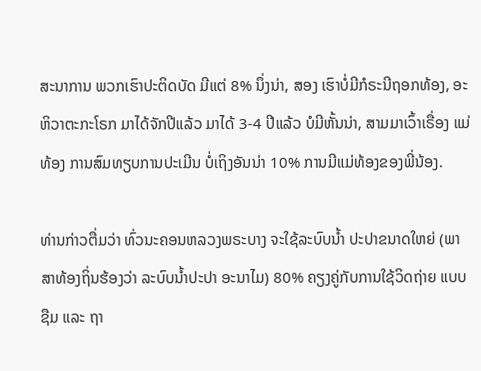ສະນາການ ພວກເຮົາປະຕິດບັດ ມີແຕ່ 8% ນຶ່ງນ່າ, ສອງ ເຮົາບໍ່ມີກໍຣະນີຖອກທ້ອງ, ອະຫິວາຕະກະໂຣກ ມາໄດ້ຈັກປີແລ້ວ ມາໄດ້ 3-4 ປີແລ້ວ ບໍມີຫັ້ນນ່າ, ສາມມາເວົ້າເຣື່ອງ ແມ່ທ້ອງ ການສົມທຽບການປະເມີນ ບໍ່ເຖິງອັນນ່າ 10% ການມີແມ່ທ້ອງຂອງພີ່ນ້ອງ.

ທ່ານກ່າວຕື່ມວ່າ ທົ່ວນະຄອນຫລວງພຣະບາງ ຈະໃຊ້ລະບົບນໍ້າ ປະປາຂນາດໃຫຍ່ (ພາສາທ້ອງຖິ່ນຮ້ອງວ່າ ລະບົບນໍ້າປະປາ ອະນາໄມ) 80% ຄຽງຄູ່ກັບການໃຊ້ວິດຖ່າຍ ແບບຊືມ ແລະ ຖາ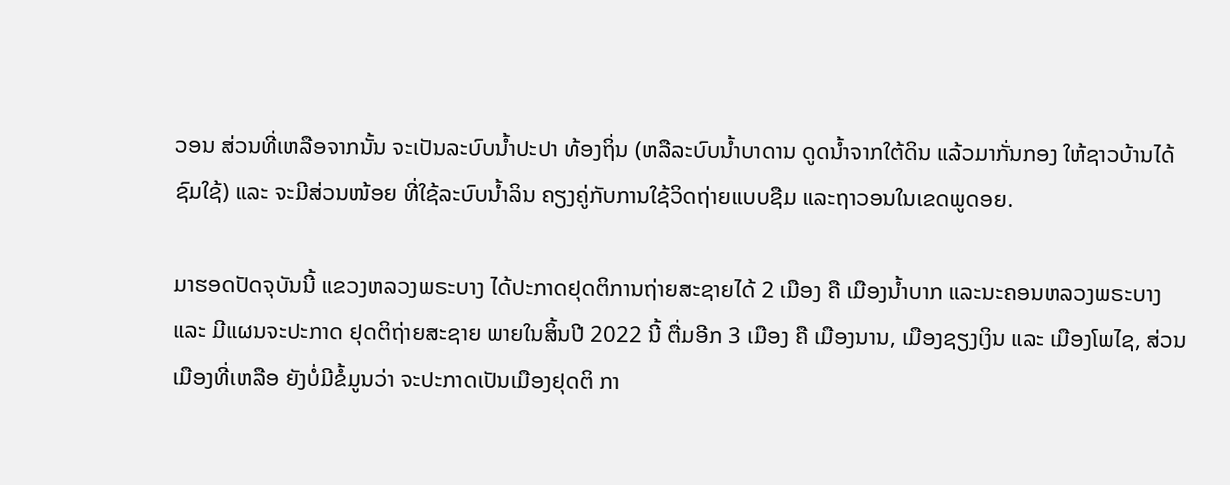ວອນ ສ່ວນທີ່ເຫລືອຈາກນັ້ນ ຈະເປັນລະບົບນໍ້າປະປາ ທ້ອງຖິ່ນ (ຫລືລະບົບນໍ້າບາດານ ດູດນໍ້າຈາກໃຕ້ດິນ ແລ້ວມາກັ່ນກອງ ໃຫ້ຊາວບ້ານໄດ້ຊົມໃຊ້) ແລະ ຈະມີສ່ວນໜ້ອຍ ທີ່ໃຊ້ລະບົບນໍ້າລິນ ຄຽງຄູ່ກັບການໃຊ້ວິດຖ່າຍແບບຊືມ ແລະຖາວອນໃນເຂດພູດອຍ.

ມາຮອດປັດຈຸບັນນີ້ ແຂວງຫລວງພຣະບາງ ໄດ້ປະກາດຢຸດຕິການຖ່າຍສະຊາຍໄດ້ 2 ເມືອງ ຄື ເມືອງນໍ້າບາກ ແລະນະຄອນຫລວງພຣະບາງ ແລະ ມີແຜນຈະປະກາດ ຢຸດຕິຖ່າຍສະຊາຍ ພາຍໃນສິ້ນປີ 2022 ນີ້ ຕື່ມອີກ 3 ເມືອງ ຄື ເມືອງນານ, ເມືອງຊຽງເງິນ ແລະ ເມືອງໂພໄຊ, ສ່ວນເມືອງທີ່ເຫລືອ ຍັງບໍ່ມີຂໍ້ມູນວ່າ ຈະປະກາດເປັນເມືອງຢຸດຕິ ກາ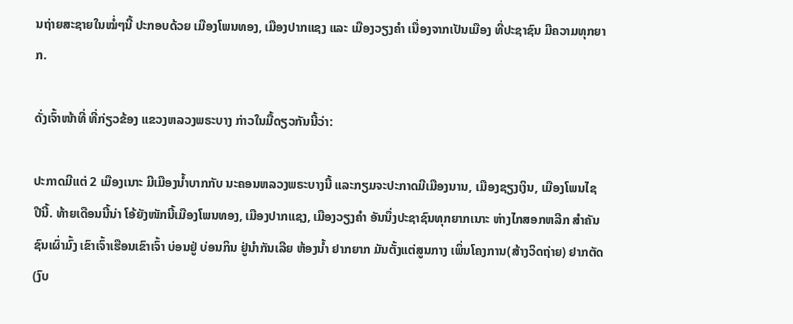ນຖ່າຍສະຊາຍໃນໝໍ່ໆນີ້ ປະກອບດ້ວຍ ເມືອງໂພນທອງ, ເມືອງປາກແຊງ ແລະ ເມືອງວຽງຄຳ ເນື່ອງຈາກເປັນເມືອງ ທີ່ປະຊາຊົນ ມີຄວາມທຸກຍາກ.

ດັ່ງເຈົ້າໜ້າທີ່ ທີ່ກ່ຽວຂ້ອງ ແຂວງຫລວງພຣະບາງ ກ່າວໃນມື້ດຽວກັນນີ້ວ່າ:

ປະກາດມີແຕ່ 2 ເມືອງເນາະ ມີເມືອງນໍ້າບາກກັບ ນະຄອນຫລວງພຣະບາງນີ້ ແລະກຽມຈະປະກາດມີເມືອງນານ, ເມືອງຊຽງເງິນ, ເມືອງໂພນໄຊ ປີນີ້. ທ້າຍເດືອນນີ້ນ່າ ໂອ້ຍັງໜັກນີ້ເມືອງໂພນທອງ, ເມືອງປາກແຊງ, ເມືອງວຽງຄຳ ອັນນຶ່ງປະຊາຊົນທຸກຍາກເນາະ ຫ່າງໄກສອກຫລີກ ສຳຄັນຊົນເຜົ່າມົ້ງ ເຂົາເຈົ້າເຮືອນເຂົາເຈົ້າ ບ່ອນຢູ່ ບ່ອນກິນ ຢູ່ນຳກັນເລີຍ ຫ້ອງນໍ້າ ຢາກຍາກ ມັນຕັ້ງແຕ່ສູນກາງ ເພິ່ນໂຄງການ(ສ້າງວິດຖ່າຍ) ຢາກຕັດ (ງົບ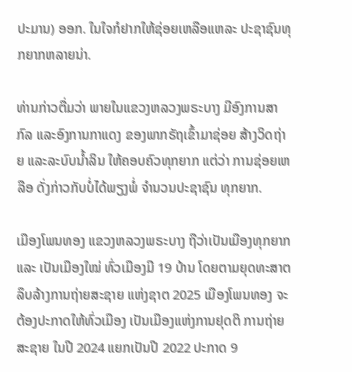ປະມານ) ອອກ. ໃນໃຈກໍຢາກໃຫ້ຊ່ອຍເຫລືອແຫລະ ປະຊາຊົນທຸກຍາກຫລາຍນ່າ.

ທ່ານກ່າວຕື່ມວ່າ ພາຍໃນແຂວງຫລວງພຣະບາງ ມີອົງການສາກົລ ແລະອົງການກາແດງ ຂອງພາກຣັຖເຂົ້າມາຊ່ອຍ ສ້າງວິດຖ່າຍ ແລະລະບົບນໍ້າລິນ ໃຫ້ຄອບຄົວທຸກຍາກ ແຕ່ວ່າ ການຊ່ອຍເຫລືອ ດັ່ງກ່າວກັບບໍ່ໄດ້ພຽງພໍ່ ຈຳນວນປະຊາຊົນ ທຸກຍາກ.

ເມືອງໂພນທອງ ແຂວງຫລວງພຣະບາງ ຖືວ່າເປັນເມືອງທຸກຍາກ ແລະ ເປັນເມືອງໃໝ່ ທົ່ວເມືອງມີ 19 ບ້ານ ໂດຍຕາມຍຸດທະສາຕ ລຶບລ້າງການຖ່າຍສະຊາຍ ແຫ່ງຊາຕ 2025 ເມືອງໂພນທອງ ຈະຕ້ອງປະກາດໃຫ້ທົ່ວເມືອງ ເປັນເມືອງແຫ່ງການຢຸດຕິ ການຖ່າຍສະຊາຍ ໃນປີ 2024 ແຍກເປັນປີ 2022 ປະກາດ 9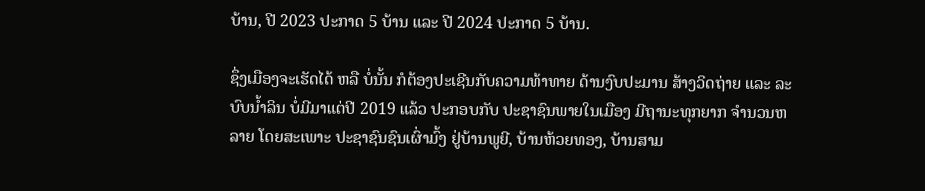ບ້ານ, ປີ 2023 ປະກາດ 5 ບ້ານ ແລະ ປີ 2024 ປະກາດ 5 ບ້ານ.

ຊຶ່ງເມືອງຈະເຮັດໄດ້ ຫລື ບໍ່ນັ້ນ ກໍຕ້ອງປະເຊີນກັບຄວາມທ້າທາຍ ດ້ານງົບປະມານ ສ້າງວິດຖ່າຍ ແລະ ລະບົບນໍ້າລິນ ບໍ່ມີມາແຕ່ປີ 2019 ແລ້ວ ປະກອບກັບ ປະຊາຊົນພາຍໃນເມືອງ ມີຖານະທຸກຍາກ ຈຳນວນຫລາຍ ໂດຍສະເພາະ ປະຊາຊົນຊົນເຜົ່າມົ້ງ ຢູ່ບ້ານພູຍີ, ບ້ານຫ້ວຍທອງ, ບ້ານສາມ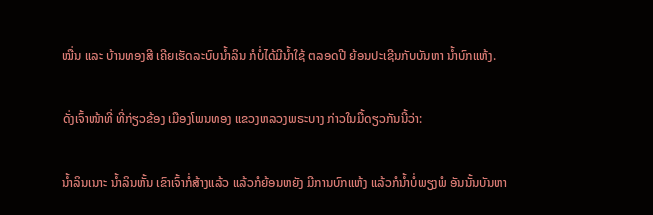ໝື່ນ ແລະ ບ້ານທອງສີ ເຄີຍເຮັດລະບົບນໍ້າລິນ ກໍບໍ່ໄດ້ມີນໍ້າໃຊ້ ຕລອດປີ ຍ້ອນປະເຊີນກັບບັນຫາ ນໍ້າບົກແຫ້ງ.

ດັ່ງເຈົ້າໜ້າທີ່ ທີ່ກ່ຽວຂ້ອງ ເມືອງໂພນທອງ ແຂວງຫລວງພຣະບາງ ກ່າວໃນມື້ດຽວກັນນີ້ວ່າ:

ນໍ້າລິນເນາະ ນໍ້າລິນຫັ້ນ ເຂົາເຈົ້າກໍ່ສ້າງແລ້ວ ແລ້ວກໍຍ້ອນຫຍັງ ມີການບົກແຫ້ງ ແລ້ວກໍນໍ້າບໍ່ພຽງພໍ ອັນນັ້ນບັນຫາ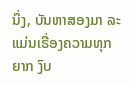ນຶ່ງ, ບັນຫາສອງມາ ລະແມ່ນເຣື່ອງຄວາມທຸກຍາກ ງົບ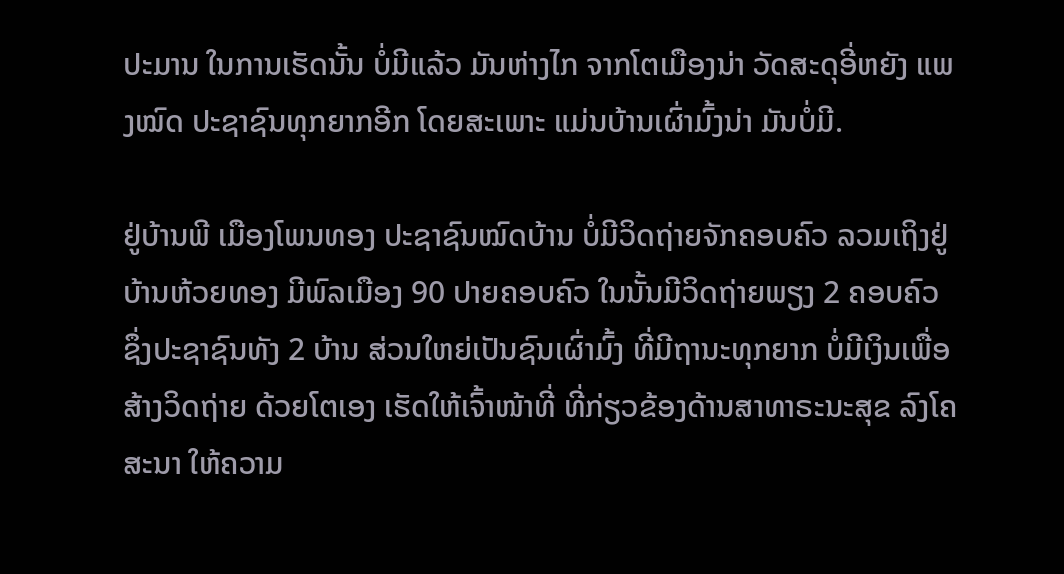ປະມານ ໃນການເຮັດນັ້ນ ບໍ່ມີແລ້ວ ມັນຫ່າງໄກ ຈາກໂຕເມືອງນ່າ ວັດສະດຸອີ່ຫຍັງ ແພງໝົດ ປະຊາຊົນທຸກຍາກອີກ ໂດຍສະເພາະ ແມ່ນບ້ານເຜົ່າມົ້ງນ່າ ມັນບໍ່ມີ.

ຢູ່ບ້ານພີ ເມືອງໂພນທອງ ປະຊາຊົນໝົດບ້ານ ບໍ່ມີວິດຖ່າຍຈັກຄອບຄົວ ລວມເຖິງຢູ່ບ້ານຫ້ວຍທອງ ມີພົລເມືອງ 90 ປາຍຄອບຄົວ ໃນນັ້ນມີວິດຖ່າຍພຽງ 2 ຄອບຄົວ ຊຶ່ງປະຊາຊົນທັງ 2 ບ້ານ ສ່ວນໃຫຍ່ເປັນຊົນເຜົ່າມົ້ງ ທີ່ມີຖານະທຸກຍາກ ບໍ່ມີເງິນເພື່ອສ້າງວິດຖ່າຍ ດ້ວຍໂຕເອງ ເຮັດໃຫ້ເຈົ້າໜ້າທີ່ ທີ່ກ່ຽວຂ້ອງດ້ານສາທາຣະນະສຸຂ ລົງໂຄສະນາ ໃຫ້ຄວາມ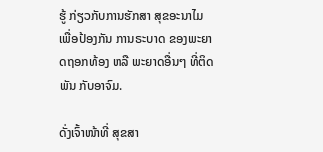ຮູ້ ກ່ຽວກັບການຮັກສາ ສຸຂອະນາໄມ ເພື່ອປ້ອງກັນ ການຣະບາດ ຂອງພະຍາດຖອກທ້ອງ ຫລື ພະຍາດອື່ນໆ ທີ່ຕິດພັນ ກັບອາຈົມ.

ດັ່ງເຈົ້າໜ້າທີ່ ສຸຂສາ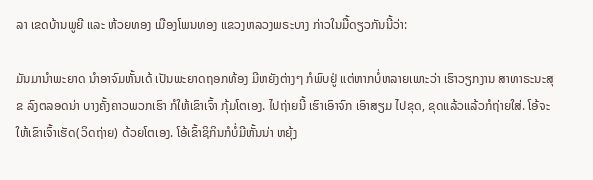ລາ ເຂດບ້ານພູຍີ ແລະ ຫ້ວຍທອງ ເມືອງໂພນທອງ ແຂວງຫລວງພຣະບາງ ກ່າວໃນມື້ດຽວກັນນີ້ວ່າ:

ມັນມານຳພະຍາດ ນຳອາຈົມຫັ້ນເດ້ ເປັນພະຍາດຖອກທ້ອງ ມີຫຍັງຕ່າງໆ ກໍພົບຢູ່ ແຕ່ຫາກບໍ່ຫລາຍເພາະວ່າ ເຮົາວຽກງານ ສາທາຣະນະສຸຂ ລົງຕລອດນ່າ ບາງຄັ້ງຄາວພວກເຮົາ ກໍໃຫ້ເຂົາເຈົ້າ ກຸ້ມໂຕເອງ. ໄປຖ່າຍນີ້ ເຮົາເອົາຈົກ ເອົາສຽມ ໄປຂຸດ, ຂຸດແລ້ວແລ້ວກໍຖ່າຍໃສ່. ໂອ້ຈະໃຫ້ເຂົາເຈົ້າເຮັດ(ວິດຖ່າຍ) ດ້ວຍໂຕເອງ. ໂອ້ເຂົ້າຊິກິນກໍບໍ່ມີຫັ້ນນ່າ ຫຍຸ້ງ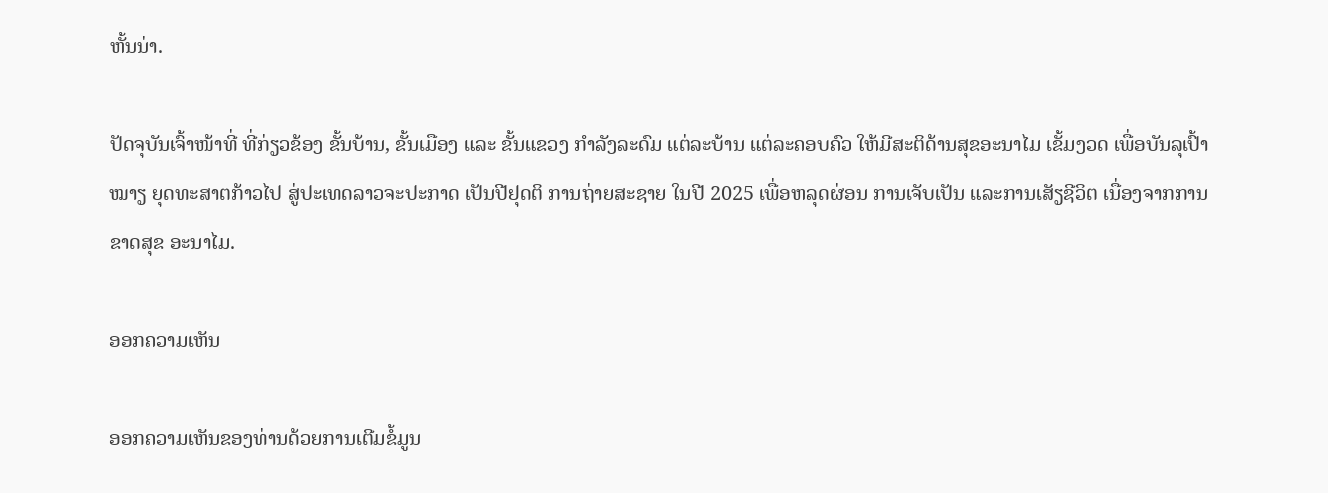ຫັ້ນນ່າ.

ປັດຈຸບັນເຈົ້າໜ້າທີ່ ທີ່ກ່ຽວຂ້ອງ ຂັ້ນບ້ານ, ຂັ້ນເມືອງ ແລະ ຂັ້ນແຂວງ ກຳລັງລະດົມ ແຕ່ລະບ້ານ ແຕ່ລະຄອບຄົວ ໃຫ້ມີສະຕິດ້ານສຸຂອະນາໄມ ເຂັ້ມງວດ ເພື່ອບັນລຸເປົ້າໝາຽ ຍຸດທະສາຕກ້າວໄປ ສູ່ປະເທດລາວຈະປະກາດ ເປັນປີຢຸດຕິ ການຖ່າຍສະຊາຍ ໃນປີ 2025 ເພື່ອຫລຸດຜ່ອນ ການເຈັບເປັນ ແລະການເສັຽຊີວິຕ ເນື່ອງຈາກການຂາດສຸຂ ອະນາໄມ.

ອອກຄວາມເຫັນ

ອອກຄວາມເຫັນຂອງທ່ານດ້ວຍການເຕີມຂໍ້ມູນ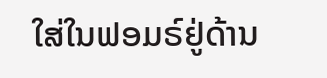ໃສ່ໃນຟອມຣ໌ຢູ່ດ້ານ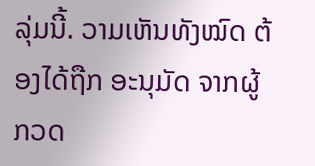ລຸ່ມນີ້. ວາມເຫັນທັງໝົດ ຕ້ອງໄດ້ຖືກ ອະນຸມັດ ຈາກຜູ້ ກວດ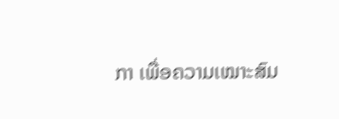ກາ ເພື່ອຄວາມເໝາະສົມ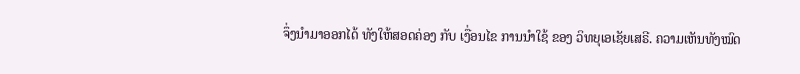ຈຶ່ງນໍາມາອອກໄດ້ ທັງໃຫ້ສອດຄ່ອງ ກັບ ເງື່ອນໄຂ ການນຳໃຊ້ ຂອງ ວິທຍຸເອເຊັຍເສຣີ. ຄວາມເຫັນທັງໝົດ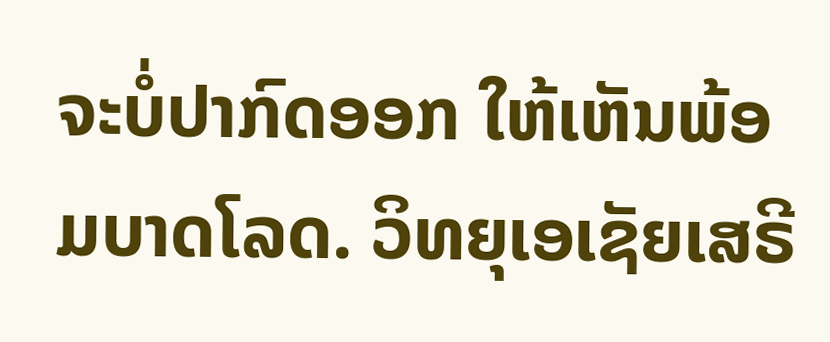ຈະບໍ່ປາກົດອອກ ໃຫ້ເຫັນພ້ອມບາດໂລດ. ວິທຍຸເອເຊັຍເສຣີ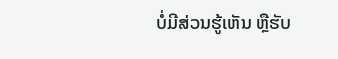ບໍ່ມີສ່ວນຮູ້ເຫັນ ຫຼືຮັບ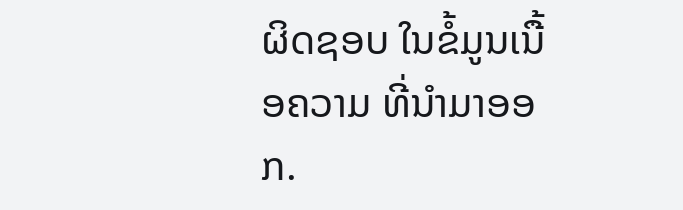ຜິດຊອບ ໃນຂໍ້ມູນເນື້ອຄວາມ ທີ່ນໍາມາອອກ.